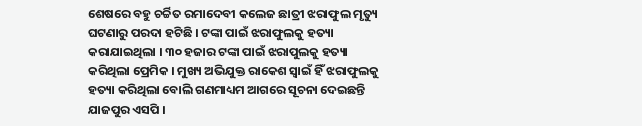ଶେଷରେ ବହୁ ଚର୍ଚ୍ଚିତ ରମାଦେବୀ କଲେଜ ଛାତ୍ରୀ ଝରାଫୁଲ ମୃତ୍ୟୁ ଘଟଣାରୁ ପରଦା ହଟିଛି । ଟଙ୍କା ପାଇଁ ଝରାଫୁଲକୁ ହତ୍ୟା କରାଯାଇଥିଲା । ୩୦ ହଜାର ଟଙ୍କା ପାଇଁ ଝରାପୁଲକୁ ହତ୍ୟା କରିଥିଲା ପ୍ରେମିକ । ମୁଖ୍ୟ ଅଭିଯୁକ୍ତ ରାକେଶ ସ୍ୱାଇଁ ହିଁ ଝରାଫୁଲକୁ ହତ୍ୟା କରିଥିଲା ବୋଲି ଗଣମାଧ୍ୟମ ଆଗରେ ସୂଚନା ଦେଇଛନ୍ତି ଯାଜପୁର ଏସପି ।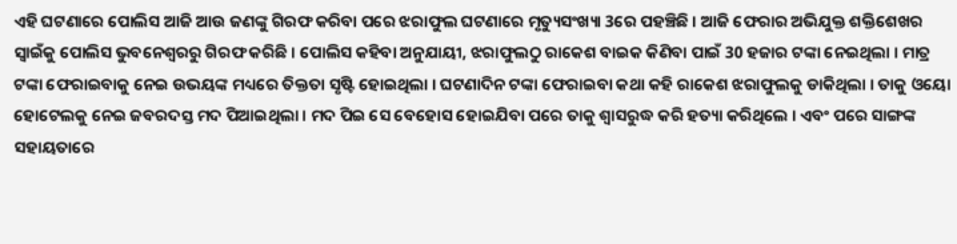ଏହି ଘଟଣାରେ ପୋଲିସ ଆଜି ଆଉ ଜଣଙ୍କୁ ଗିରଫ କରିବା ପରେ ଝରାଫୁଲ ଘଟଣାରେ ମୃତ୍ୟୁସଂଖ୍ୟା 3ରେ ପହଞ୍ଚିଛି । ଆଜି ଫେରାର ଅଭିଯୁକ୍ତ ଶକ୍ତିଶେଖର ସ୍ୱାଇଁକୁ ପୋଲିସ ଭୁବନେଶ୍ୱରରୁ ଗିରଫ କରିଛି । ପୋଲିସ କହିବା ଅନୁଯାୟୀ, ଝରାଫୁଲଠୁ ରାକେଶ ବାଇକ କିଣିବା ପାଇଁ 30 ହଜାର ଟଙ୍କା ନେଇଥିଲା । ମାତ୍ର ଟଙ୍କା ଫେରାଇବାକୁ ନେଇ ଉଭୟଙ୍କ ମଧ୍ୟରେ ତିକ୍ତତା ସୃଷ୍ଟି ହୋଇଥିଲା । ଘଟଣାଦିନ ଟଙ୍କା ଫେରାଇବା କଥା କହି ରାକେଶ ଝରାଫୁଲକୁ ଡାକିଥିଲା । ତାକୁ ଓୟୋ ହୋଟେଲକୁ ନେଇ ଜବରଦସ୍ତ ମଦ ପିଆଇଥିଲା । ମଦ ପିଇ ସେ ବେହୋସ ହୋଇଯିବା ପରେ ତାକୁ ଶ୍ବାସରୁଦ୍ଧ କରି ହତ୍ୟା କରିଥିଲେ । ଏବଂ ପରେ ସାଙ୍ଗଙ୍କ ସହାୟତାରେ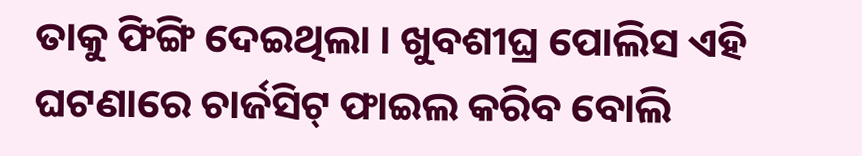ତାକୁ ଫିଙ୍ଗି ଦେଇଥିଲା । ଖୁବଶୀଘ୍ର ପୋଲିସ ଏହି ଘଟଣାରେ ଚାର୍ଜସିଟ୍ ଫାଇଲ କରିବ ବୋଲି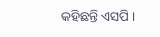କହିଛନ୍ତି ଏସପି ।